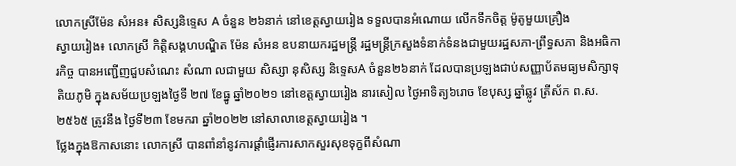លោកស្រីម៉ែន សំអន៖ សិស្សនិទ្ទេស A ចំនួន ២៦នាក់ នៅខេត្តស្វាយរៀង ទទួលបានអំណោយ លើកទឹកចិត្ដ ម៉ូតូមួយគ្រឿង
ស្វាយរៀង៖ លោកស្រី កិត្តិសង្គហបណ្ឌិត ម៉ែន សំអន ឧបនាយករដ្ឋមន្ត្រី រដ្ឋមន្ត្រីក្រសួងទំនាក់ទំនងជាមួយរដ្ឋសភា-ព្រឹទ្ធសភា និងអធិការកិច្ច បានអញ្ជើញជួបសំណេះ សំណា លជាមួយ សិស្សា នុសិស្ស និទ្ទេសA ចំនួន២៦នាក់ ដែលបានប្រឡងជាប់សញ្ញាប័តមធ្យមសិក្សាទុតិយភូមិ ក្នុងសម័យប្រឡងថ្ងៃទី ២៧ ខែធ្នូ ឆ្នាំ២០២១ នៅខេត្តស្វាយរៀង នារសៀល ថ្ងៃអាទិត្យ៦រោច ខែបុស្ស ឆ្នាំឆ្លូវ ត្រីស័ក ព.ស. ២៥៦៥ ត្រូវនឹង ថ្ងៃទី២៣ ខែមករា ឆ្នាំ២០២២ នៅសាលាខេត្តស្វាយរៀង ។
ថ្លែងក្នុងឱកាសនោះ លោកស្រី បានពាំនាំនូវការផ្តាំផ្ញើរការសាកសួរសុខទុក្ខពីសំណា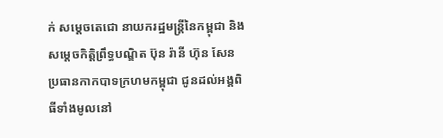ក់ សម្តេចតេជោ នាយករដ្ឋមន្ត្រីនៃកម្ពុជា និងសម្តេចកិត្តិព្រឹទ្ធបណ្ឌិត ប៊ុន រ៉ានី ហ៊ុន សែន ប្រធានកាកបាទក្រហមកម្ពុជា ជូនដល់អង្គពិធីទាំងមូលនៅ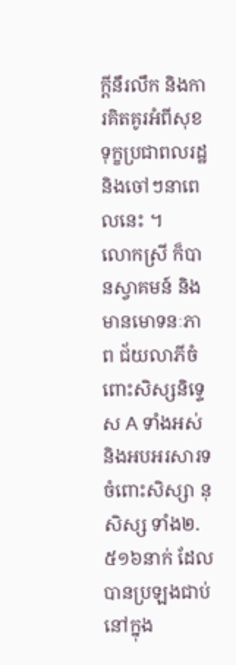ក្តីនឹរលឹក និងការគិតគូរអំពីសុខទុក្ខប្រជាពលរដ្ឋ និងចៅៗនាពេលនេះ ។
លោកស្រី ក៏បានស្វាគមន៍ និងមានមោទនៈភាព ជ័យលាភីចំពោះសិស្សនិទ្ទេស A ទាំងអស់ និងអបអរសារទចំពោះសិស្សា នុសិស្ស ទាំង២.៥១៦នាក់ ដែលបានប្រឡងជាប់នៅក្នុង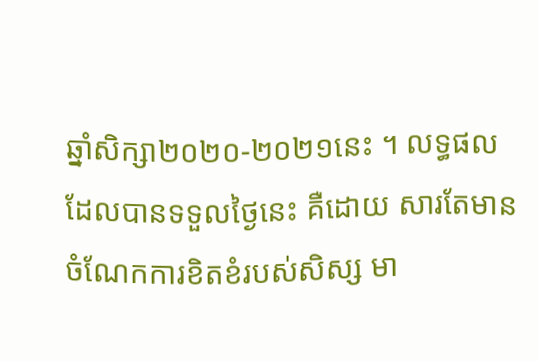ឆ្នាំសិក្សា២០២០-២០២១នេះ ។ លទ្ធផលដែលបានទទួលថ្ងៃនេះ គឺដោយ សារតែមានចំណែកការខិតខំរបស់សិស្ស មា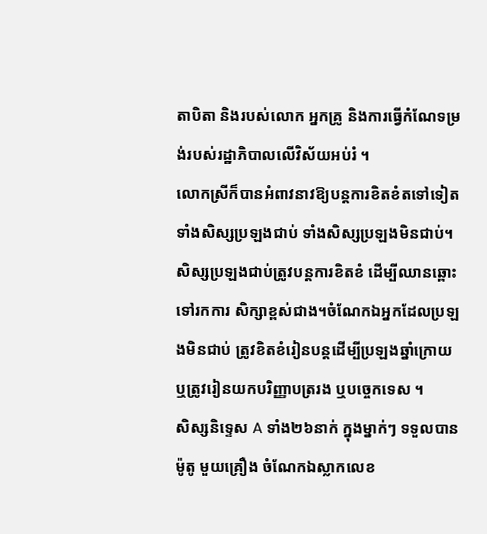តាបិតា និងរបស់លោក អ្នកគ្រូ និងការធ្វើកំណែទម្រង់របស់រដ្ឋាភិបាលលើវិស័យអប់រំ ។
លោកស្រីក៏បានអំពាវនាវឱ្យបន្តការខិតខំតទៅទៀត ទាំងសិស្សប្រឡងជាប់ ទាំងសិស្សប្រឡងមិនជាប់។ សិស្សប្រឡងជាប់ត្រូវបន្តការខិតខំ ដើម្បីឈានឆ្ពោះទៅរកការ សិក្សាខ្ពស់ជាង។ចំណែកឯអ្នកដែលប្រឡងមិនជាប់ ត្រូវខិតខំរៀនបន្តដើម្បីប្រឡងឆ្នាំក្រោយ ឬត្រូវរៀនយកបរិញ្ញាបត្ររង ឬបច្ចេកទេស ។
សិស្សនិទ្ទេស A ទាំង២៦នាក់ ក្នុងម្នាក់ៗ ទទួលបាន ម៉ូតូ មួយគ្រឿង ចំណែកឯស្លាកលេខ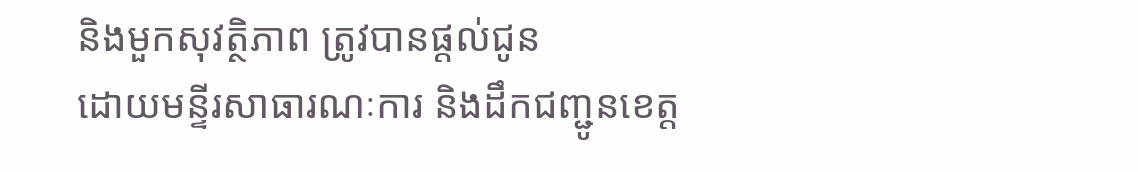និងមួកសុវត្ថិភាព ត្រូវបានផ្តល់ជូន
ដោយមន្ទីរសាធារណៈការ និងដឹកជញ្ជូនខេត្ត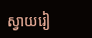ស្វាយរៀ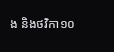ង និងថវិកា១០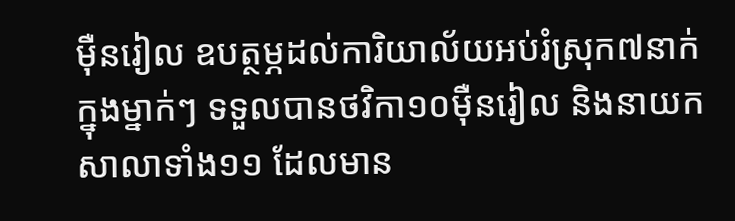ម៉ឺនរៀល ឧបត្ថម្ភដល់ការិយាល័យអប់រំស្រុក៧នាក់ ក្នុងម្នាក់ៗ ទទួលបានថវិកា១០ម៉ឺនរៀល និងនាយកសាលាទាំង១១ ដែលមាន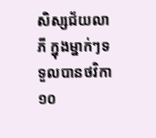សិស្សជ័យលាភី ក្នុងម្នាក់ៗទទួលបានថវិកា១០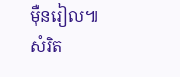ម៉ឺនរៀល៕
សំរិត